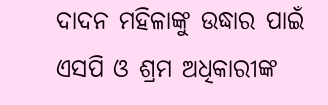ଦାଦନ ମହିଳାଙ୍କୁ ଉଦ୍ଧାର ପାଇଁ ଏସପି ଓ ଶ୍ରମ ଅଧିକାରୀଙ୍କ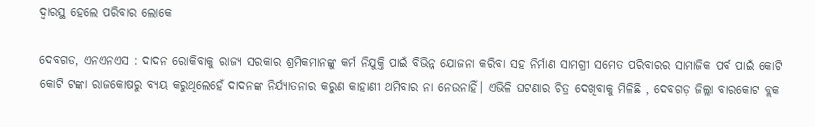ଦ୍ୱାରସ୍ଥ ହେଲେ ପରିବାର ଲୋକେ

ଦେବଗଡ, ଏନଏନଏସ : ଦାଦନ ରୋକିବାକୁ ରାଜ୍ୟ ସରକାର ଶ୍ରମିକମାନଙ୍କୁ କର୍ମ ନିଯୁକ୍ତି ପାଇଁ ବିଭିନ୍ନ ଯୋଜନା କରିବା ସହ ନିର୍ମାଣ ସାମଗ୍ରୀ ସମେତ ପରିବାରର ସାମାଜିକ ପର୍ବ ପାଇଁ କୋଟି କୋଟି ଟଙ୍କା ରାଜକୋଷରୁ ବ୍ୟୟ କରୁଥିଲେହେଁ ଦାଦନଙ୍କ ନିର୍ଯ୍ୟାତନାର କରୁଣ କାହାଣୀ ଥମିବାର ନା ନେଉନାହିଁ। ଏଭିଳି ଘଟଣାର ଚିତ୍ର ଦେଖିବାକୁ ମିଳିଛି , ଦେବଗଡ଼ ଜିଲ୍ଲା ବାରକୋଟ ବ୍ଲକ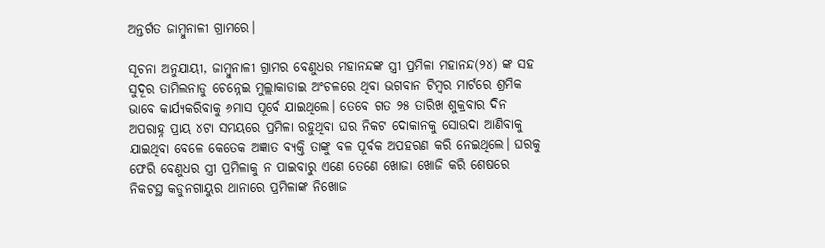ଅନ୍ତର୍ଗତ ଜାମ୍ବୁନାଳୀ ଗ୍ରାମରେ।

ସୂଚନା ଅନୁଯାୟୀ, ଜାମ୍ବୁନାଳୀ ଗ୍ରାମର ବେଣୁଧର ମହାନନ୍ଦଙ୍କ ସ୍ତ୍ରୀ ପ୍ରମିଳା ମହାନନ୍ଦ(୨୪) ଙ୍କ ସହ ସୁଦୂର ତାମିଲନାଡୁ ଚେନ୍ନେଇ ମୁଲ୍ଲାକାଡାଇ ଅଂଚଳରେ ଥିବା ଭଗବାନ ଟିମ୍ବର ମାର୍ଟରେ ଶ୍ରମିକ ଭାବେ କାର୍ଯ୍ୟକରିବାକୁ ୬ମାସ ପୂର୍ବେ ଯାଇଥିଲେ। ତେବେ ଗତ ୨୫ ତାରିଖ ଶୁକ୍ରବାର ଦିନ ଅପରାହ୍ନ ପ୍ରାୟ ୪ଟା ସମୟରେ ପ୍ରମିଳା ରହୁଥିବା ଘର ନିକଟ ଦୋକାନକୁ ସୋଉଦା ଆଣିବାକୁ ଯାଇଥିବା ବେଳେ କେତେକ ଅଜ୍ଞାତ ବ୍ୟକ୍ତି ତାଙ୍କୁ ବଳ ପୂର୍ବକ ଅପହରଣ କରି ନେଇଥିଲେ। ଘରକୁ ଫେରି ବେଣୁଧର ସ୍ତ୍ରୀ ପ୍ରମିଳାକୁ ନ ପାଇବାରୁ ଏଣେ ତେଣେ ଖୋଜା ଖୋଜି କରି ଶେଷରେ ନିକଟସ୍ଥ କଡୁନଗାୟୁର ଥାନାରେ ପ୍ରମିଳାଙ୍କ ନିଖୋଜ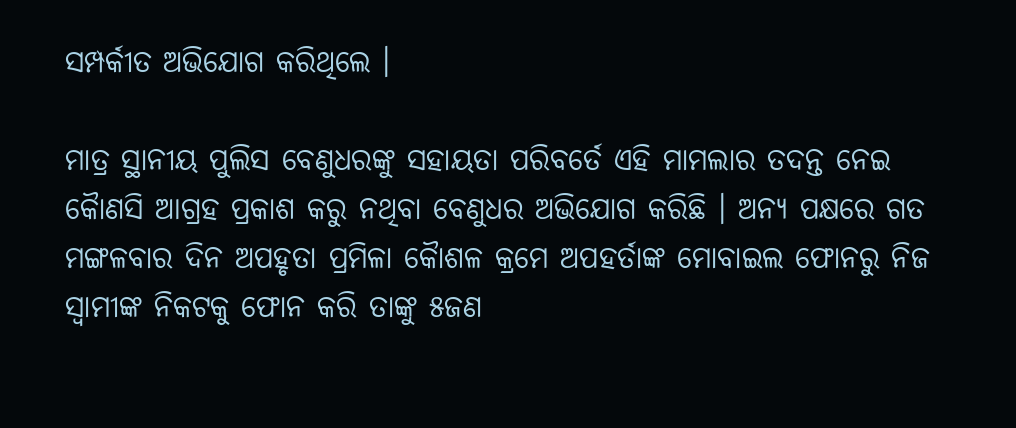ସମ୍ପର୍କୀତ ଅଭିଯୋଗ କରିଥିଲେ ।

ମାତ୍ର ସ୍ଥାନୀୟ ପୁଲିସ ବେଣୁଧରଙ୍କୁ ସହାୟତା ପରିବର୍ତେ ଏହି ମାମଲାର ତଦନ୍ତ ନେଇ କୈାଣସି ଆଗ୍ରହ ପ୍ରକାଶ କରୁ ନଥିବା ବେଣୁଧର ଅଭିଯୋଗ କରିଛି । ଅନ୍ୟ ପକ୍ଷରେ ଗତ ମଙ୍ଗଳବାର ଦିନ ଅପହୃତା ପ୍ରମିଳା କୈାଶଳ କ୍ରମେ ଅପହର୍ତାଙ୍କ ମୋବାଇଲ ଫୋନରୁ ନିଜ ସ୍ୱାମୀଙ୍କ ନିକଟକୁ ଫୋନ କରି ତାଙ୍କୁ ୫ଜଣ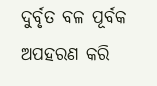ଦୁର୍ବୃତ ବଳ ପୂର୍ବକ ଅପହରଣ କରି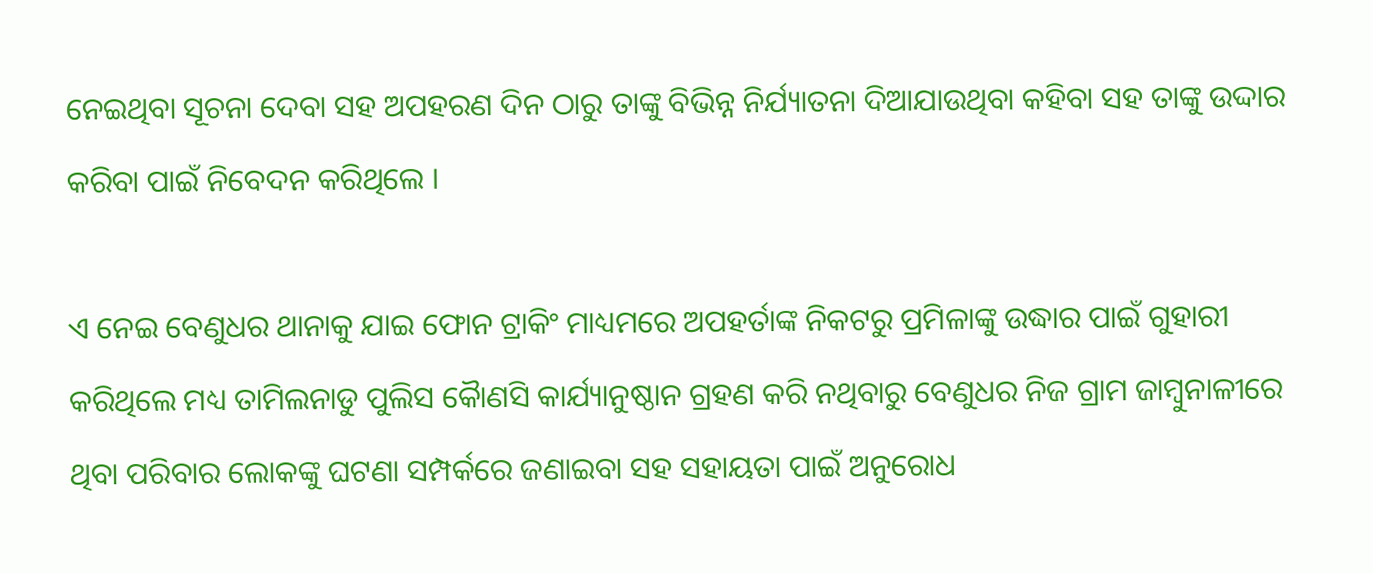ନେଇଥିବା ସୂଚନା ଦେବା ସହ ଅପହରଣ ଦିନ ଠାରୁ ତାଙ୍କୁ ବିଭିନ୍ନ ନିର୍ଯ୍ୟାତନା ଦିଆଯାଉଥିବା କହିବା ସହ ତାଙ୍କୁ ଉଦ୍ଦାର କରିବା ପାଇଁ ନିବେଦନ କରିଥିଲେ ।

ଏ ନେଇ ବେଣୁଧର ଥାନାକୁ ଯାଇ ଫୋନ ଟ୍ରାକିଂ ମାଧ୍ୟମରେ ଅପହର୍ତାଙ୍କ ନିକଟରୁ ପ୍ରମିଳାଙ୍କୁ ଉଦ୍ଧାର ପାଇଁ ଗୁହାରୀ କରିଥିଲେ ମଧ୍ୟ ତାମିଲନାଡୁ ପୁଲିସ କୈାଣସି କାର୍ଯ୍ୟାନୁଷ୍ଠାନ ଗ୍ରହଣ କରି ନଥିବାରୁ ବେଣୁଧର ନିଜ ଗ୍ରାମ ଜାମ୍ବୁନାଳୀରେ ଥିବା ପରିବାର ଲୋକଙ୍କୁ ଘଟଣା ସମ୍ପର୍କରେ ଜଣାଇବା ସହ ସହାୟତା ପାଇଁ ଅନୁରୋଧ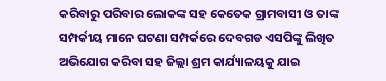କରିବାରୁ ପରିବାର ଲୋକଙ୍କ ସହ କେତେକ ଗ୍ରାମବାସୀ ଓ ତାଙ୍କ ସମ୍ପର୍କୀୟ ମାନେ ଘଟଣା ସମ୍ପର୍କରେ ଦେବଗଡ ଏସପିଙ୍କୁ ଲିଖିତ ଅଭିଯୋଗ କରିବା ସହ ଜିଲ୍ଲା ଶ୍ରମ କାର୍ଯ୍ୟାଳୟକୁ ଯାଇ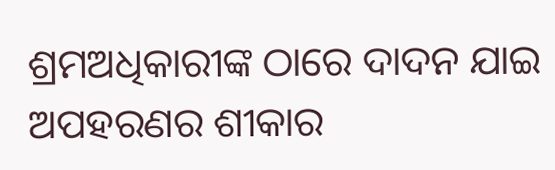ଶ୍ରମଅଧିକାରୀଙ୍କ ଠାରେ ଦାଦନ ଯାଇ ଅପହରଣର ଶୀକାର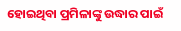ହୋଇଥିବା ପ୍ରମିଳାଙ୍କୁ ଉଦ୍ଧାର ପାଇଁ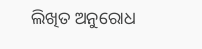ଲିଖିତ ଅନୁରୋଧ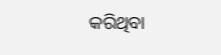କରିଥିବା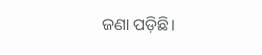ଜଣା ପଡ଼ିଛି।